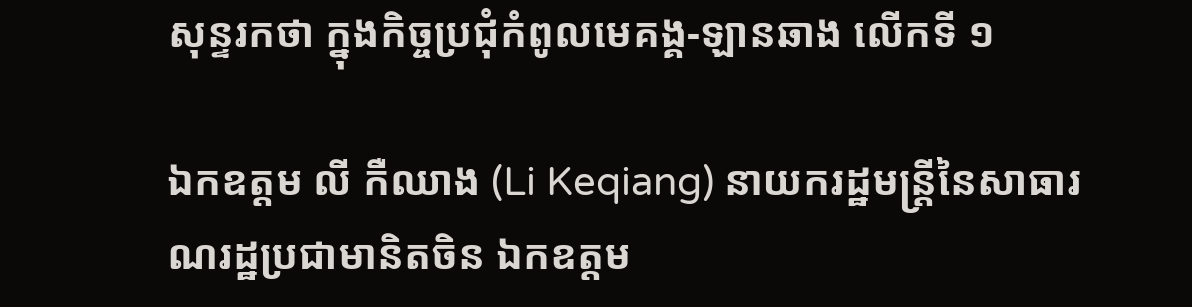សុន្ទរកថា ក្នុងកិច្ចប្រជុំកំពូលមេគង្គ-ឡានឆាង លើកទី ១

ឯកឧត្តម លី កឺឈាង (Li Keqiang) នាយករដ្ឋមន្ត្រីនៃសាធារណរដ្ឋប្រជាមានិតចិន ឯកឧត្តម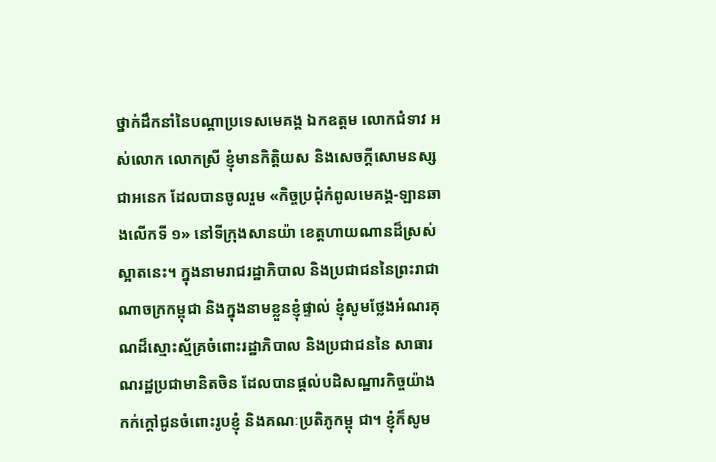ថ្នាក់ដឹកនាំនៃបណ្តាប្រទេសមេគង្គ ឯកឧត្តម លោកជំទាវ អស់លោក លោកស្រី ខ្ញុំមានកិត្តិយស និងសេចក្តីសោមនស្សជាអនេក ដែលបានចូលរួម «កិច្ចប្រជុំកំពូលមេគង្គ-ឡានឆាងលើកទី ១» នៅទីក្រុងសានយ៉ា ខេត្តហាយណានដ៏ស្រស់ស្អាតនេះ។ ក្នុងនាមរាជរដ្ឋាភិបាល និងប្រជាជននៃព្រះរាជា ណាចក្រកម្ពុជា និងក្នុងនាមខ្លួនខ្ញុំផ្ទាល់ ខ្ញុំសូមថ្លែងអំណរគុណដ៏ស្មោះស្ម័គ្រចំពោះរដ្ឋាភិបាល និងប្រជាជននៃ សាធារណរដ្ឋប្រជាមានិតចិន ដែលបានផ្តល់បដិសណ្ឋារកិច្ចយ៉ាងកក់ក្តៅជូនចំពោះរូបខ្ញុំ និងគណៈប្រតិភូកម្ពុ ជា។ ខ្ញុំក៏សូម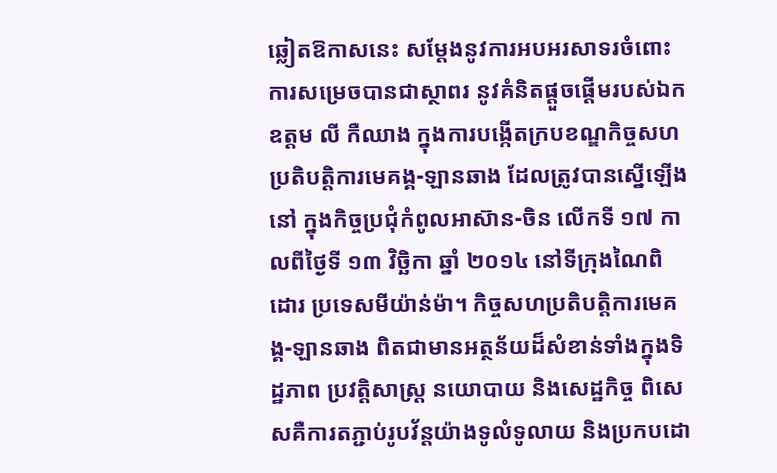ឆ្លៀតឱកាសនេះ សម្តែងនូវការអបអរសាទរចំពោះការសម្រេចបានជាស្ថាពរ នូវគំនិតផ្តួចផ្តើមរបស់ឯក ឧត្តម លី កឺឈាង ក្នុងការបង្កើតក្របខណ្ឌកិច្ចសហប្រតិបត្តិការមេគង្គ-ឡានឆាង ដែលត្រូវបានស្នើឡើង នៅ ក្នុងកិច្ចប្រជុំកំពូលអាស៊ាន-ចិន លើកទី ១៧ កាលពីថ្ងៃទី ១៣ វិច្ឆិកា ឆ្នាំ ២០១៤ នៅទីក្រុងណៃពិដោរ ប្រទេសមីយ៉ាន់ម៉ា។ កិច្ចសហប្រតិបត្តិការមេគង្គ-ឡានឆាង ពិតជាមានអត្ថន័យដ៏សំខាន់ទាំងក្នុងទិដ្ឋភាព ប្រវត្តិសាស្ត្រ នយោបាយ និងសេដ្ឋកិច្ច ពិសេសគឺការតភ្ជាប់រូបវ័ន្តយ៉ាងទូលំទូលាយ និងប្រកបដោ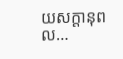យសក្តានុពល…